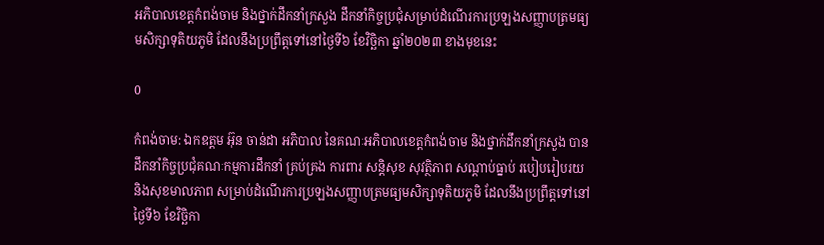អភិបាលខេត្តកំពង់ចាម និងថ្នាក់ដឹកនាំក្រសួង ដឹកនាំកិច្ចប្រជុំសម្រាប់ដំណើរការប្រឡងសញ្ញាបត្រមធ្យមសិក្សាទុតិយភូមិ ដែលនឹងប្រព្រឹត្តទៅនៅថ្ងៃទី៦ ខែវិច្ឆិកា ឆ្នាំ២០២៣ ខាងមុខនេះ

0

កំពង់ចាម: ឯកឧត្តម អ៊ុន ចាន់ដា អភិបាល នៃគណៈអភិបាលខេត្តកំពង់ចាម និងថ្នាក់ដឹកនាំក្រសួង បានដឹកនាំកិច្ចប្រជុំគណៈកម្មការដឹកនាំ គ្រប់គ្រង ការពារ សន្តិសុខ សុវត្ថិភាព សណ្តាប់ធ្នាប់ របៀបរៀបរយ និងសុខមាលភាព សម្រាប់ដំណើរការប្រឡងសញ្ញាបត្រមធ្យមសិក្សាទុតិយភូមិ ដែលនឹងប្រព្រឹត្តទៅនៅថ្ងៃទី៦ ខែវិច្ឆិកា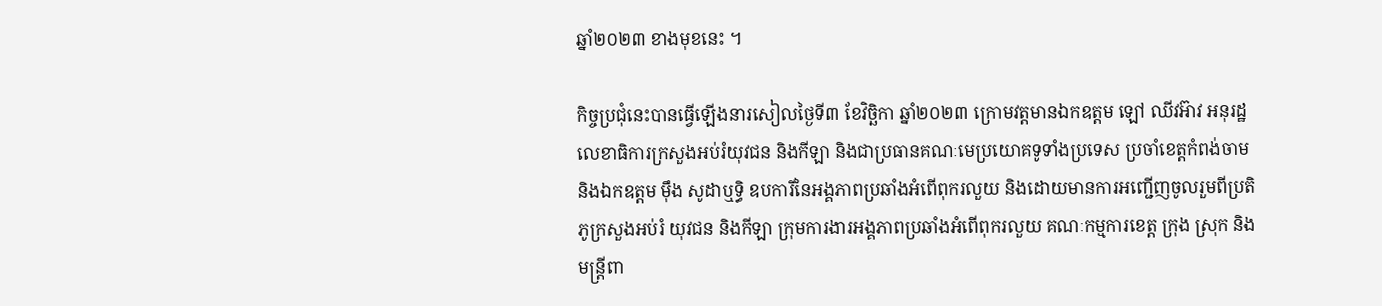ឆ្នាំ២០២៣ ខាងមុខនេះ ។

កិច្ចប្រជុំនេះបានធ្វើឡើងនារសៀលថ្ងៃទី៣ ខែវិច្ឆិកា ឆ្នាំ២០២៣ ក្រោមវត្តមានឯកឧត្តម ឡៅ ឈីវអ៊ាវ អនុរដ្ឋលេខាធិការក្រសួងអប់រំយុវជន និងកីឡា និងជាប្រធានគណៈមេប្រយោគទូទាំងប្រទេស ប្រចាំខេត្តកំពង់ចាម និងឯកឧត្តម ម៉ឹង សូដាឬទ្ធិ ឧបការីនៃអង្គភាពប្រឆាំងអំពើពុករលួយ និងដោយមានការអញ្ជើញចូលរួមពីប្រតិភូក្រសួងអប់រំ យុវជន និងកីឡា ក្រុមការងារអង្គភាពប្រឆាំងអំពើពុករលួយ គណៈកម្មការខេត្ត ក្រុង ស្រុក និងមន្ត្រីពា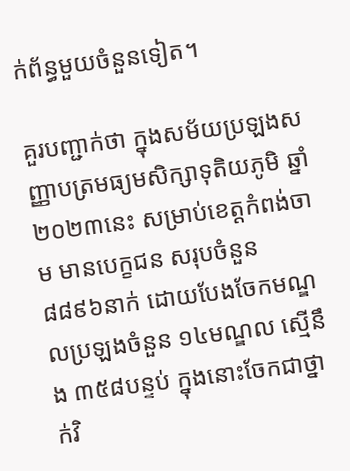ក់ព័ន្ធមួយចំនួនទៀត។

គួរបញ្ជាក់ថា ក្នុងសម័យប្រឡងសញ្ញាបត្រមធ្យមសិក្សាទុតិយភូមិ ឆ្នាំ២០២៣នេះ សម្រាប់ខេត្តកំពង់ចាម មានបេក្ខជន សរុបចំនួន ៨៨៩៦នាក់ ដោយបែងចែកមណ្ឌលប្រឡងចំនួន ១៤មណ្ឌល ស្មើនឹង ៣៥៨បន្ទប់ ក្នុងនោះចែកជាថ្នាក់វិ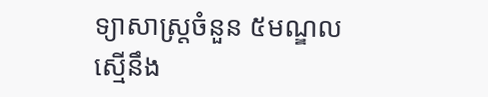ទ្យាសាស្ត្រចំនួន ៥មណ្ឌល ស្មើនឹង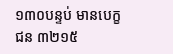១៣០បន្ទប់ មានបេក្ខជន ៣២១៥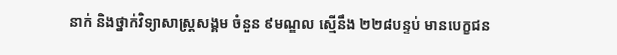នាក់ និងថ្នាក់វិទ្យាសាស្ត្រសង្គម ចំនួន ៩មណ្ឌល ស្មើនឹង ២២៨បន្ទប់ មានបេក្ខជន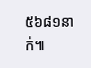៥៦៨១នាក់៕